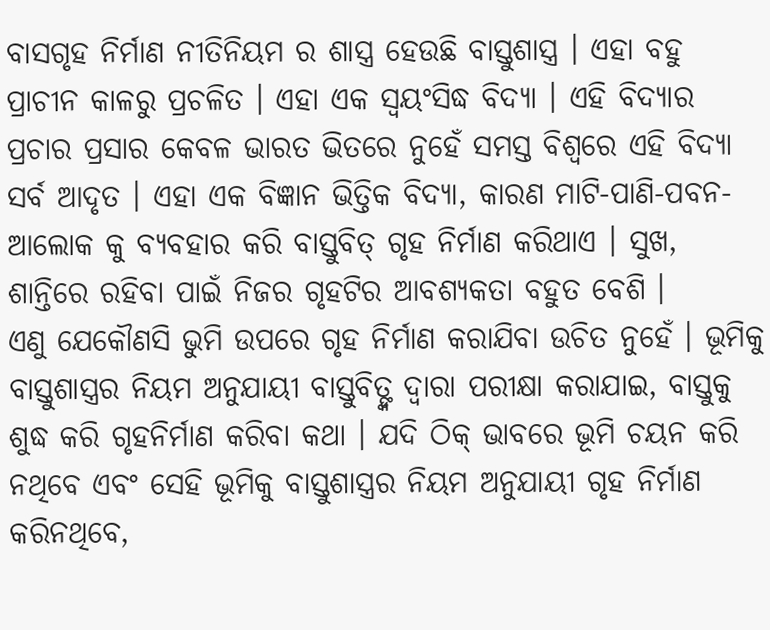ବାସଗୃହ ନିର୍ମାଣ ନୀତିନିୟମ ର ଶାସ୍ତ୍ର ହେଉଛି ବାସ୍ତୁଶାସ୍ତ୍ର । ଏହା ବହୁ ପ୍ରାଚୀନ କାଳରୁ ପ୍ରଚଳିତ । ଏହା ଏକ ସ୍ୱୟଂସିଦ୍ଧ ବିଦ୍ୟା । ଏହି ବିଦ୍ୟାର ପ୍ରଚାର ପ୍ରସାର କେବଳ ଭାରତ ଭିତରେ ନୁହେଁ ସମସ୍ତ ବିଶ୍ୱରେ ଏହି ବିଦ୍ୟା ସର୍ବ ଆଦୃତ । ଏହା ଏକ ବିଜ୍ଞାନ ଭିତ୍ତିକ ବିଦ୍ୟା, କାରଣ ମାଟି-ପାଣି-ପବନ-ଆଲୋକ କୁ ବ୍ୟବହାର କରି ବାସ୍ତୁବିତ୍ ଗୃହ ନିର୍ମାଣ କରିଥାଏ । ସୁଖ, ଶାନ୍ତିରେ ରହିବା ପାଇଁ ନିଜର ଗୃହଟିର ଆବଶ୍ୟକତା ବହୁତ ବେଶି ।
ଏଣୁ ଯେକୌଣସି ଭୁମି ଉପରେ ଗୃହ ନିର୍ମାଣ କରାଯିବା ଉଚିତ ନୁହେଁ । ଭୂମିକୁ ବାସ୍ତୁଶାସ୍ତ୍ରର ନିୟମ ଅନୁଯାୟୀ ବାସ୍ତୁବିତ୍ଙ୍କ ଦ୍ୱାରା ପରୀକ୍ଷା କରାଯାଇ, ବାସ୍ତୁକୁ ଶୁଦ୍ଧ କରି ଗୃହନିର୍ମାଣ କରିବା କଥା । ଯଦି ଠିକ୍ ଭାବରେ ଭୂମି ଚୟନ କରି ନଥିବେ ଏବଂ ସେହି ଭୂମିକୁ ବାସ୍ତୁଶାସ୍ତ୍ରର ନିୟମ ଅନୁଯାୟୀ ଗୃହ ନିର୍ମାଣ କରିନଥିବେ,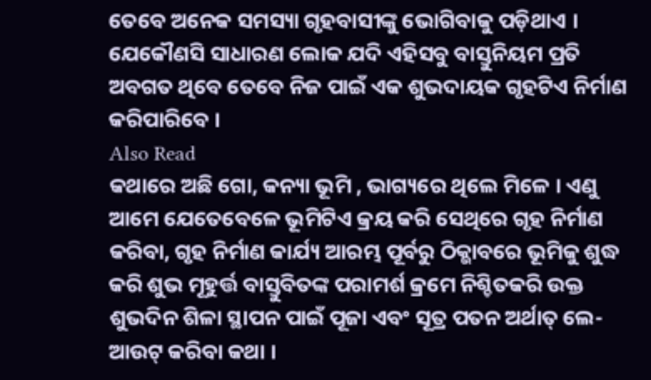ତେବେ ଅନେକ ସମସ୍ୟା ଗୃହବାସୀଙ୍କୁ ଭୋଗିବାକୁ ପଡ଼ିଥାଏ । ଯେକୌଣସି ସାଧାରଣ ଲୋକ ଯଦି ଏହିସବୁ ବାସ୍ତୁନିୟମ ପ୍ରତି ଅବଗତ ଥିବେ ତେବେ ନିଜ ପାଇଁ ଏକ ଶୁଭଦାୟକ ଗୃହଟିଏ ନିର୍ମାଣ କରିପାରିବେ ।
Also Read
କଥାରେ ଅଛି ଗୋ, କନ୍ୟା ଭୂମି , ଭାଗ୍ୟରେ ଥିଲେ ମିଳେ । ଏଣୁ ଆମେ ଯେତେବେଳେ ଭୂମିଟିଏ କ୍ରୟ କରି ସେଥିରେ ଗୃହ ନିର୍ମାଣ କରିବା, ଗୃହ ନିର୍ମାଣ କାର୍ଯ୍ୟ ଆରମ୍ଭ ପୂର୍ବରୁ ଠିକ୍ଭାବରେ ଭୂମିକୁ ଶୁଦ୍ଧ କରି ଶୁଭ ମୂହୁର୍ତ୍ତ ବାସ୍ତୁବିତଙ୍କ ପରାମର୍ଶ କ୍ରମେ ନିଶ୍ଚିତକରି ଉକ୍ତ ଶୁଭଦିନ ଶିଳା ସ୍ଥାପନ ପାଇଁ ପୂଜା ଏବଂ ସୂତ୍ର ପତନ ଅର୍ଥାତ୍ ଲେ-ଆଉଟ୍ କରିବା କଥା ।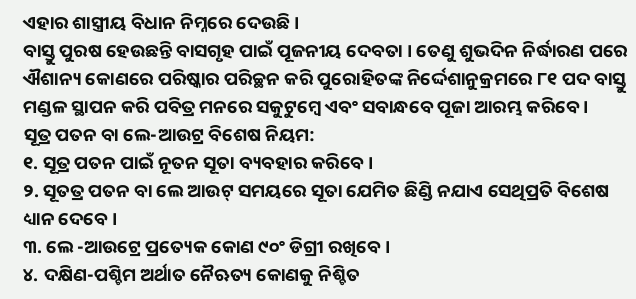ଏହାର ଶାସ୍ତ୍ରୀୟ ବିଧାନ ନିମ୍ନରେ ଦେଉଛି ।
ବାସ୍ତୁ ପୁରଷ ହେଉଛନ୍ତି ବାସଗୃହ ପାଇଁ ପୂଜନୀୟ ଦେବତା । ତେଣୁ ଶୁଭଦିନ ନିର୍ଦ୍ଧାରଣ ପରେ ଐଶାନ୍ୟ କୋଣରେ ପରିଷ୍କାର ପରିଚ୍ଛନ କରି ପୁରୋହିତଙ୍କ ନିର୍ଦ୍ଦେଶାନୁକ୍ରମରେ ୮୧ ପଦ ବାସ୍ତୁ ମଣ୍ଡଳ ସ୍ଥାପନ କରି ପବିତ୍ର ମନରେ ସକୁଟୁମ୍ବେ ଏବଂ ସବାନ୍ଧବେ ପୂଜା ଆରମ୍ଭ କରିବେ ।
ସୂତ୍ର ପତନ ବା ଲେ-ଆଉଟ୍ର ବିଶେଷ ନିୟମ:
୧. ସୂତ୍ର ପତନ ପାଇଁ ନୂତନ ସୂତା ବ୍ୟବହାର କରିବେ ।
୨. ସୂତତ୍ର ପତନ ବା ଲେ ଆଉଟ୍ ସମୟରେ ସୂତା ଯେମିତ ଛିଣ୍ଡି ନଯାଏ ସେଥିପ୍ରତି ବିଶେଷ ଧ୍ୟାନ ଦେବେ ।
୩. ଲେ -ଆଉଟ୍ରେ ପ୍ରତ୍ୟେକ କୋଣ ୯୦ଂ ଡିଗ୍ରୀ ରଖିବେ ।
୪. ଦକ୍ଷିଣ-ପଶ୍ଚିମ ଅର୍ଥାତ ନୈଋତ୍ୟ କୋଣକୁ ନିଶ୍ଚିତ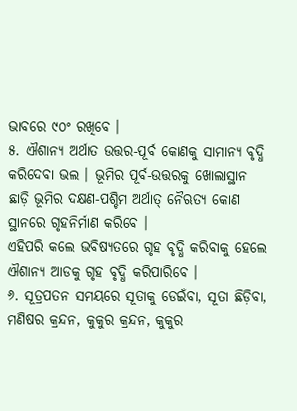ଭାବରେ ୯୦ଂ ରଖିବେ ।
୫. ଐଶାନ୍ୟ ଅର୍ଥାତ ଉତ୍ତର-ପୂର୍ବ କୋଣକୁ ସାମାନ୍ୟ ବୃଦ୍ଧି କରିଦେବା ଭଲ । ଭୂମିର ପୂର୍ବ-ଉତ୍ତରକୁ ଖୋଲାସ୍ଥାନ ଛାଡ଼ି ଭୂମିର ଦକ୍ଷଣ-ପଶ୍ଚିମ ଅର୍ଥାତ୍ ନୈଋତ୍ୟ କୋଣ ସ୍ଥାନରେ ଗୃହନିର୍ମାଣ କରିବେ ।
ଏହିପରି କଲେ ଭବିଷ୍ୟତରେ ଗୃହ ବୃଦ୍ଧି କରିବାକୁ ହେଲେ ଐଶାନ୍ୟ ଆଡକୁ ଗୃହ ବୃଦ୍ଧି କରିପାରିବେ ।
୬. ସୂତ୍ରପତନ ସମୟରେ ସୂତାକୁ ଡେଇଁବା, ସୂତା ଛିଡ଼ିବା, ମଣିଷର କ୍ରନ୍ଦନ, କୁକୁର କ୍ରନ୍ଦନ, କୁକୁର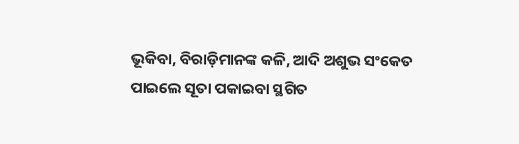ଭୂକିବା, ବିରାଡ଼ିମାନଙ୍କ କଳି, ଆଦି ଅଶୁଭ ସଂକେତ ପାଇଲେ ସୂତା ପକାଇବା ସ୍ଥଗିତ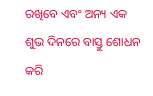ରଖିବେ ଏବଂ ଅନ୍ୟ ଏକ ଶୁଭ ଦିନରେ ବାସ୍ତୁ ଶୋଧନ କରି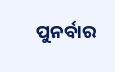ପୁନର୍ବାର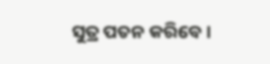ସୁତ୍ର ପତନ କରିବେ ।